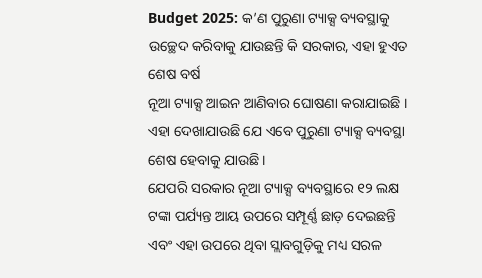Budget 2025: କ’ଣ ପୁରୁଣା ଟ୍ୟାକ୍ସ ବ୍ୟବସ୍ଥାକୁ ଉଚ୍ଛେଦ କରିବାକୁ ଯାଉଛନ୍ତି କି ସରକାର, ଏହା ହୁଏତ ଶେଷ ବର୍ଷ
ନୂଆ ଟ୍ୟାକ୍ସ ଆଇନ ଆଣିବାର ଘୋଷଣା କରାଯାଇଛି । ଏହା ଦେଖାଯାଉଛି ଯେ ଏବେ ପୁରୁଣା ଟ୍ୟାକ୍ସ ବ୍ୟବସ୍ଥା ଶେଷ ହେବାକୁ ଯାଉଛି ।
ଯେପରି ସରକାର ନୂଆ ଟ୍ୟାକ୍ସ ବ୍ୟବସ୍ଥାରେ ୧୨ ଲକ୍ଷ ଟଙ୍କା ପର୍ଯ୍ୟନ୍ତ ଆୟ ଉପରେ ସମ୍ପୂର୍ଣ୍ଣ ଛାଡ଼ ଦେଇଛନ୍ତି ଏବଂ ଏହା ଉପରେ ଥିବା ସ୍ଲାବଗୁଡ଼ିକୁ ମଧ୍ୟ ସରଳ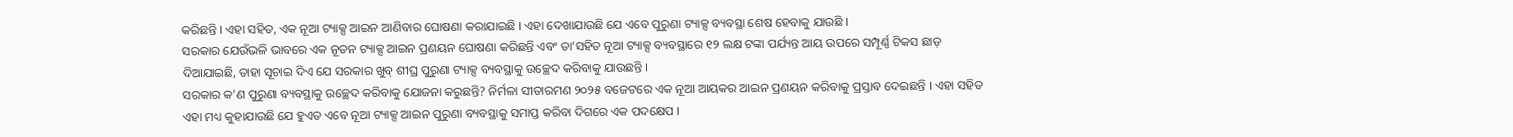କରିଛନ୍ତି । ଏହା ସହିତ, ଏକ ନୂଆ ଟ୍ୟାକ୍ସ ଆଇନ ଆଣିବାର ଘୋଷଣା କରାଯାଇଛି । ଏହା ଦେଖାଯାଉଛି ଯେ ଏବେ ପୁରୁଣା ଟ୍ୟାକ୍ସ ବ୍ୟବସ୍ଥା ଶେଷ ହେବାକୁ ଯାଉଛି ।
ସରକାର ଯେଉଁଭଳି ଭାବରେ ଏକ ନୂତନ ଟ୍ୟାକ୍ସ ଆଇନ ପ୍ରଣୟନ ଘୋଷଣା କରିଛନ୍ତି ଏବଂ ତା’ସହିତ ନୂଆ ଟ୍ୟାକ୍ସ ବ୍ୟବସ୍ଥାରେ ୧୨ ଲକ୍ଷ ଟଙ୍କା ପର୍ଯ୍ୟନ୍ତ ଆୟ ଉପରେ ସମ୍ପୂର୍ଣ୍ଣ ଟିକସ ଛାଡ଼ ଦିଆଯାଇଛି, ତାହା ସୂଚାଇ ଦିଏ ଯେ ସରକାର ଖୁବ୍ ଶୀଘ୍ର ପୁରୁଣା ଟ୍ୟାକ୍ସ ବ୍ୟବସ୍ଥାକୁ ଉଚ୍ଛେଦ କରିବାକୁ ଯାଉଛନ୍ତି ।
ସରକାର କ’ଣ ପୁରୁଣା ବ୍ୟବସ୍ଥାକୁ ଉଚ୍ଛେଦ କରିବାକୁ ଯୋଜନା କରୁଛନ୍ତି? ନିର୍ମଳା ସୀତାରମଣ ୨୦୨୫ ବଜେଟରେ ଏକ ନୂଆ ଆୟକର ଆଇନ ପ୍ରଣୟନ କରିବାକୁ ପ୍ରସ୍ତାବ ଦେଇଛନ୍ତି । ଏହା ସହିତ ଏହା ମଧ୍ୟ କୁହାଯାଉଛି ଯେ ହୁଏତ ଏବେ ନୂଆ ଟ୍ୟାକ୍ସ ଆଇନ ପୁରୁଣା ବ୍ୟବସ୍ଥାକୁ ସମାପ୍ତ କରିବା ଦିଗରେ ଏକ ପଦକ୍ଷେପ ।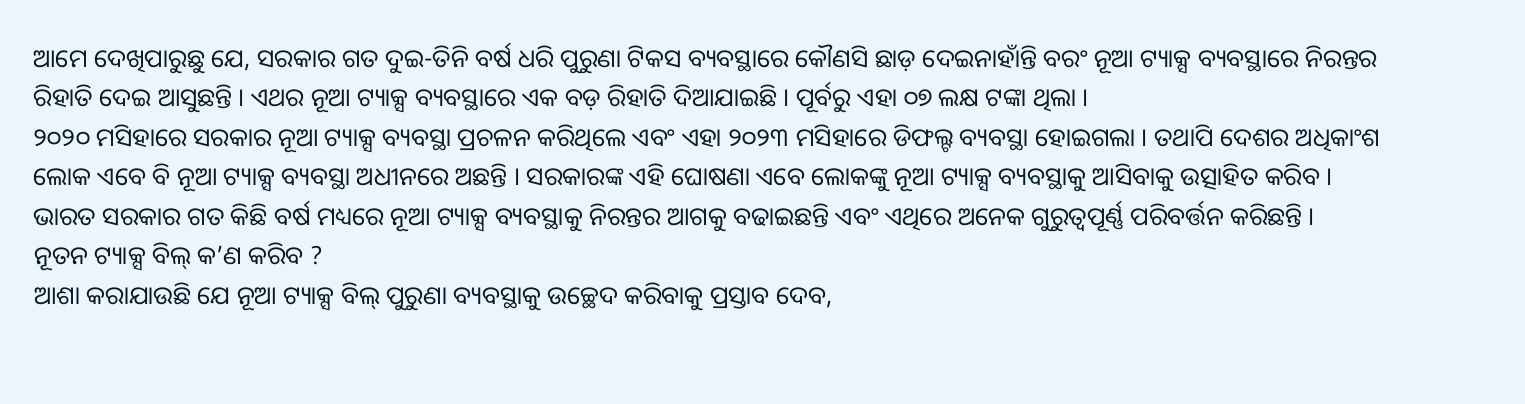ଆମେ ଦେଖିପାରୁଛୁ ଯେ, ସରକାର ଗତ ଦୁଇ-ତିନି ବର୍ଷ ଧରି ପୁରୁଣା ଟିକସ ବ୍ୟବସ୍ଥାରେ କୌଣସି ଛାଡ଼ ଦେଇନାହାଁନ୍ତି ବରଂ ନୂଆ ଟ୍ୟାକ୍ସ ବ୍ୟବସ୍ଥାରେ ନିରନ୍ତର ରିହାତି ଦେଇ ଆସୁଛନ୍ତି । ଏଥର ନୂଆ ଟ୍ୟାକ୍ସ ବ୍ୟବସ୍ଥାରେ ଏକ ବଡ଼ ରିହାତି ଦିଆଯାଇଛି । ପୂର୍ବରୁ ଏହା ୦୭ ଲକ୍ଷ ଟଙ୍କା ଥିଲା ।
୨୦୨୦ ମସିହାରେ ସରକାର ନୂଆ ଟ୍ୟାକ୍ସ ବ୍ୟବସ୍ଥା ପ୍ରଚଳନ କରିଥିଲେ ଏବଂ ଏହା ୨୦୨୩ ମସିହାରେ ଡିଫଲ୍ଟ ବ୍ୟବସ୍ଥା ହୋଇଗଲା । ତଥାପି ଦେଶର ଅଧିକାଂଶ ଲୋକ ଏବେ ବି ନୂଆ ଟ୍ୟାକ୍ସ ବ୍ୟବସ୍ଥା ଅଧୀନରେ ଅଛନ୍ତି । ସରକାରଙ୍କ ଏହି ଘୋଷଣା ଏବେ ଲୋକଙ୍କୁ ନୂଆ ଟ୍ୟାକ୍ସ ବ୍ୟବସ୍ଥାକୁ ଆସିବାକୁ ଉତ୍ସାହିତ କରିବ । ଭାରତ ସରକାର ଗତ କିଛି ବର୍ଷ ମଧ୍ୟରେ ନୂଆ ଟ୍ୟାକ୍ସ ବ୍ୟବସ୍ଥାକୁ ନିରନ୍ତର ଆଗକୁ ବଢାଇଛନ୍ତି ଏବଂ ଏଥିରେ ଅନେକ ଗୁରୁତ୍ୱପୂର୍ଣ୍ଣ ପରିବର୍ତ୍ତନ କରିଛନ୍ତି ।
ନୂତନ ଟ୍ୟାକ୍ସ ବିଲ୍ କ’ଣ କରିବ ?
ଆଶା କରାଯାଉଛି ଯେ ନୂଆ ଟ୍ୟାକ୍ସ ବିଲ୍ ପୁରୁଣା ବ୍ୟବସ୍ଥାକୁ ଉଚ୍ଛେଦ କରିବାକୁ ପ୍ରସ୍ତାବ ଦେବ,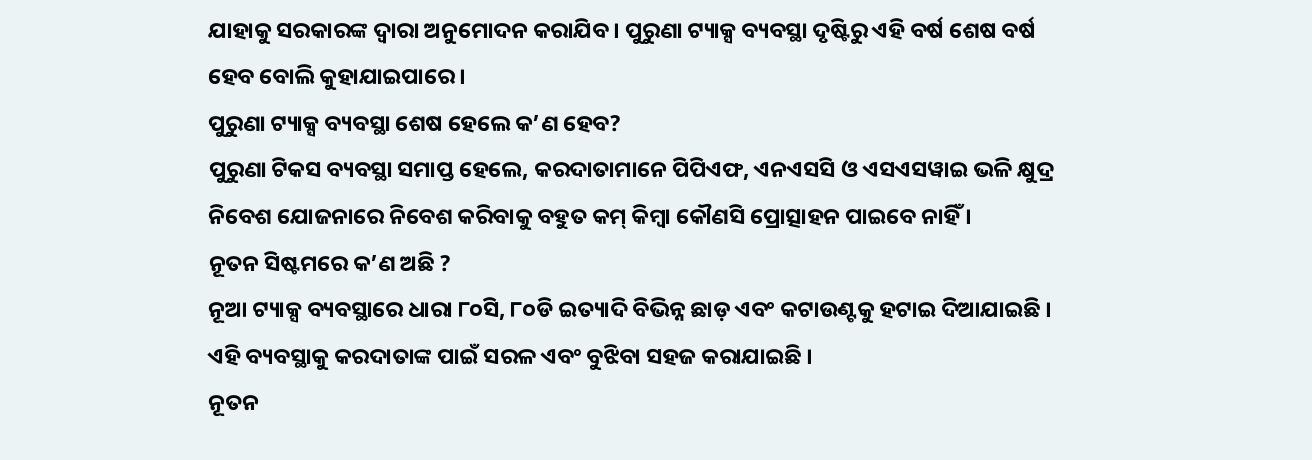ଯାହାକୁ ସରକାରଙ୍କ ଦ୍ୱାରା ଅନୁମୋଦନ କରାଯିବ । ପୁରୁଣା ଟ୍ୟାକ୍ସ ବ୍ୟବସ୍ଥା ଦୃଷ୍ଟିରୁ ଏହି ବର୍ଷ ଶେଷ ବର୍ଷ ହେବ ବୋଲି କୁହାଯାଇପାରେ ।
ପୁରୁଣା ଟ୍ୟାକ୍ସ ବ୍ୟବସ୍ଥା ଶେଷ ହେଲେ କ’ଣ ହେବ?
ପୁରୁଣା ଟିକସ ବ୍ୟବସ୍ଥା ସମାପ୍ତ ହେଲେ, କରଦାତାମାନେ ପିପିଏଫ, ଏନଏସସି ଓ ଏସଏସୱାଇ ଭଳି କ୍ଷୁଦ୍ର ନିବେଶ ଯୋଜନାରେ ନିବେଶ କରିବାକୁ ବହୁତ କମ୍ କିମ୍ବା କୌଣସି ପ୍ରୋତ୍ସାହନ ପାଇବେ ନାହିଁ ।
ନୂତନ ସିଷ୍ଟମରେ କ’ଣ ଅଛି ?
ନୂଆ ଟ୍ୟାକ୍ସ ବ୍ୟବସ୍ଥାରେ ଧାରା ୮୦ସି, ୮୦ଡି ଇତ୍ୟାଦି ବିଭିନ୍ନ ଛାଡ଼ ଏବଂ କଟାଉଣ୍ଟକୁ ହଟାଇ ଦିଆଯାଇଛି । ଏହି ବ୍ୟବସ୍ଥାକୁ କରଦାତାଙ୍କ ପାଇଁ ସରଳ ଏବଂ ବୁଝିବା ସହଜ କରାଯାଇଛି ।
ନୂତନ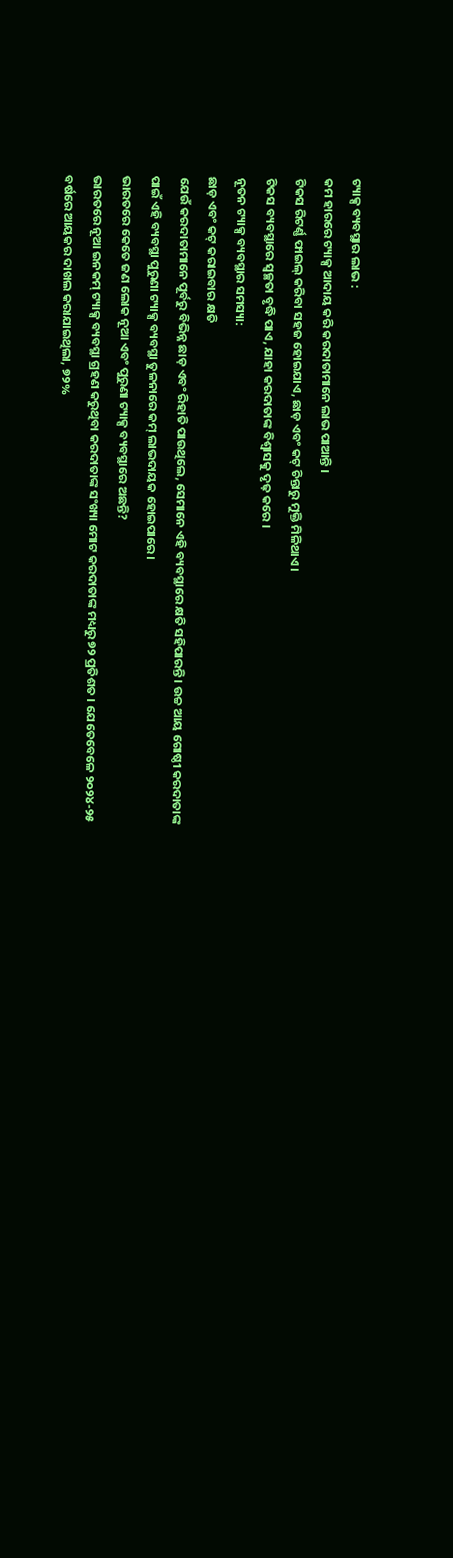ଟ୍ୟାକ୍ସ ବ୍ୟବସ୍ଥାର ଲାଭ :
କମ ହାରରେ ଟ୍ୟାକ୍ସ ଆଦାୟ କରି କରଦାତାମାନେ ଲାଭ ପାଆନ୍ତି ।
ଟିକସ ରିଟର୍ଣ୍ଣ ଫାଇଲ୍ କରିବା ସହଜ ହୋଇଯାଏ, ଛାଡ଼ ଏବଂ କଟ୍ ଚିନ୍ତାରୁ ମୁକ୍ତି ମିଳିଥାଏ ।
ଟିକସ ବ୍ୟବସ୍ଥାରେ ସ୍ୱଚ୍ଛତା ବୃଦ୍ଧି ପାଏ, ଯାହା କରଦାତାଙ୍କ ବିଶ୍ୱାସକୁ ଦୃଢ଼ କରେ ।
ନୂତନ ଟ୍ୟାକ୍ସ ବ୍ୟବସ୍ଥାର ସମସ୍ୟା:
ଛାଡ଼ ଏବଂ କଟ୍ କରାଇବାର କ୍ଷତି
ଯେଉଁ କରଦାତାମାନେ ପୂର୍ବରୁ ବିଭିନ୍ନ ଛାଡ଼ ଏବଂ ରିହାତି ପାଉଥିଲେ, ସେମାନେ ଏହି ବ୍ୟବସ୍ଥାରେ କ୍ଷତି ସହିପାରନ୍ତି । ଉଚ୍ଚ ଆୟ ଗୋଷ୍ଠୀ କରଦାତାଙ୍କ ପାଇଁ ଏହି ବ୍ୟବସ୍ଥା ପୁରୁଣା ଟ୍ୟାକ୍ସ ବ୍ୟବସ୍ଥା ତୁଳନାରେ କମ୍ ଲାଭଦାୟକ ହୋଇପାରେ ।
ଭାରତରେ କେତେ ଜଣ ଲୋକ ନୂଆ ଏବଂ ପୁରୁଣା ଟ୍ୟାକ୍ସ ବ୍ୟବସ୍ଥାରେ ଅଛନ୍ତି?
ଭାରତରେ ନୂଆ ଇନକମ୍ ଟ୍ୟାକ୍ସ ବ୍ୟବସ୍ଥା ଗ୍ରହଣ କରୁଥିବା କରଦାତାଙ୍କ ସଂଖ୍ୟା ମୋଟ କରଦାତାଙ୍କ ମଧ୍ୟରୁ ୭୨ ପ୍ରତିଶତ । ଯେତେବେଳେ ୨୦୨୪-୨୫ ବର୍ଷରେ ଆୟକର ଦାଖଲ କରାଯାଇଥିଲା, ୭୨%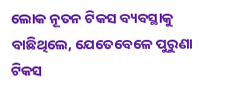ଲୋକ ନୂତନ ଟିକସ ବ୍ୟବସ୍ଥାକୁ ବାଛିଥିଲେ, ଯେତେବେଳେ ପୁରୁଣା ଟିକସ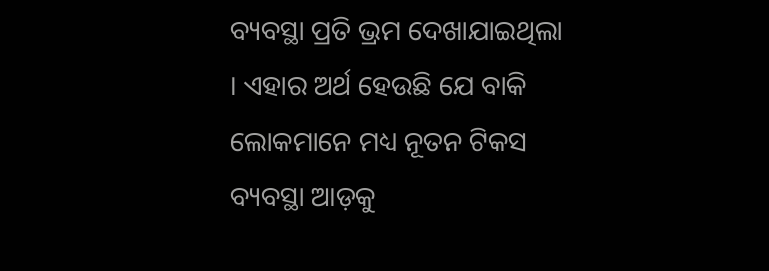ବ୍ୟବସ୍ଥା ପ୍ରତି ଭ୍ରମ ଦେଖାଯାଇଥିଲା । ଏହାର ଅର୍ଥ ହେଉଛି ଯେ ବାକି ଲୋକମାନେ ମଧ୍ୟ ନୂତନ ଟିକସ ବ୍ୟବସ୍ଥା ଆଡ଼କୁ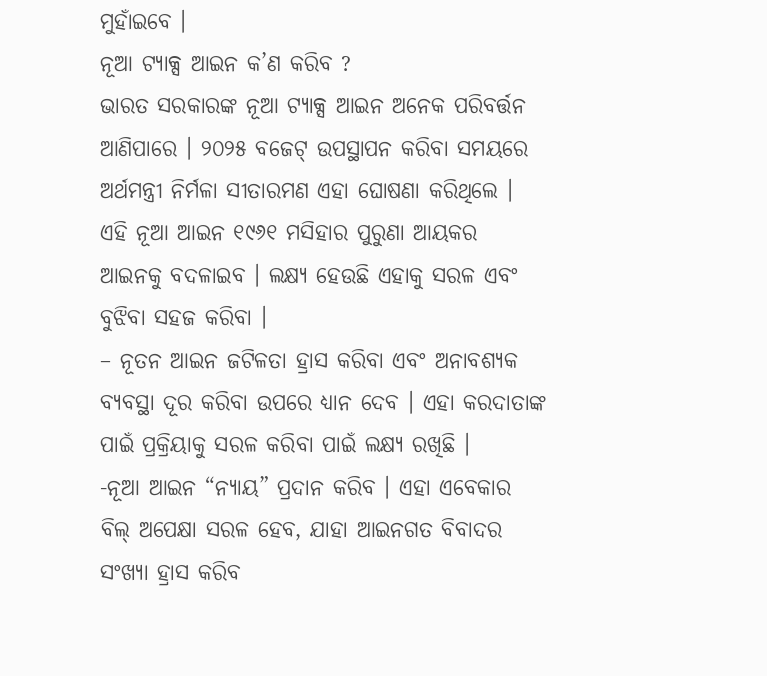ମୁହାଁଇବେ ।
ନୂଆ ଟ୍ୟାକ୍ସ ଆଇନ କ’ଣ କରିବ ?
ଭାରତ ସରକାରଙ୍କ ନୂଆ ଟ୍ୟାକ୍ସ ଆଇନ ଅନେକ ପରିବର୍ତ୍ତନ ଆଣିପାରେ । ୨୦୨୫ ବଜେଟ୍ ଉପସ୍ଥାପନ କରିବା ସମୟରେ ଅର୍ଥମନ୍ତ୍ରୀ ନିର୍ମଳା ସୀତାରମଣ ଏହା ଘୋଷଣା କରିଥିଲେ । ଏହି ନୂଆ ଆଇନ ୧୯୬୧ ମସିହାର ପୁରୁଣା ଆୟକର ଆଇନକୁ ବଦଳାଇବ । ଲକ୍ଷ୍ୟ ହେଉଛି ଏହାକୁ ସରଳ ଏବଂ ବୁଝିବା ସହଜ କରିବା ।
– ନୂତନ ଆଇନ ଜଟିଳତା ହ୍ରାସ କରିବା ଏବଂ ଅନାବଶ୍ୟକ ବ୍ୟବସ୍ଥା ଦୂର କରିବା ଉପରେ ଧ୍ୟାନ ଦେବ । ଏହା କରଦାତାଙ୍କ ପାଇଁ ପ୍ରକ୍ରିୟାକୁ ସରଳ କରିବା ପାଇଁ ଲକ୍ଷ୍ୟ ରଖିଛି ।
-ନୂଆ ଆଇନ “ନ୍ୟାୟ” ପ୍ରଦାନ କରିବ । ଏହା ଏବେକାର ବିଲ୍ ଅପେକ୍ଷା ସରଳ ହେବ, ଯାହା ଆଇନଗତ ବିବାଦର ସଂଖ୍ୟା ହ୍ରାସ କରିବ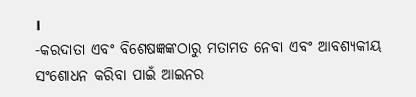।
-କରଦାତା ଏବଂ ବିଶେଷଜ୍ଞଙ୍କଠାରୁ ମତାମତ ନେବା ଏବଂ ଆବଶ୍ୟକୀୟ ସଂଶୋଧନ କରିବା ପାଇଁ ଆଇନର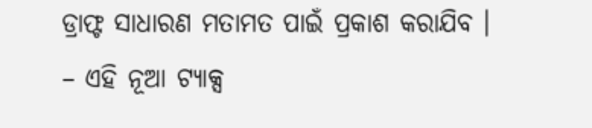ଡ୍ରାଫ୍ଟ ସାଧାରଣ ମତାମତ ପାଇଁ ପ୍ରକାଶ କରାଯିବ ।
– ଏହି ନୂଆ ଟ୍ୟାକ୍ସ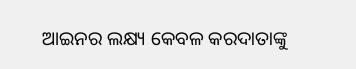ଆଇନର ଲକ୍ଷ୍ୟ କେବଳ କରଦାତାଙ୍କୁ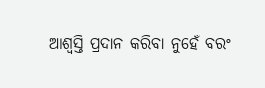ଆଶ୍ୱସ୍ତି ପ୍ରଦାନ କରିବା ନୁହେଁ ବରଂ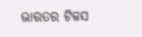ଭାରତର ଟିକସ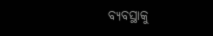ବ୍ୟବସ୍ଥାକୁ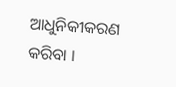ଆଧୁନିକୀକରଣ କରିବା ।